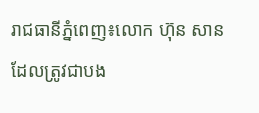រាជធានីភ្នំពេញ៖លោក ហ៊ុន សាន ដែលត្រូវជាបង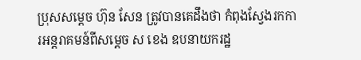ប្រុសសម្តេច ហ៊ុន សែន ត្រូវបានគេដឹងថា កំពុងស្វែងរកការអន្តរាគមន៍ពីសម្តេច ស ខេង ឧបនាយករដ្ឋ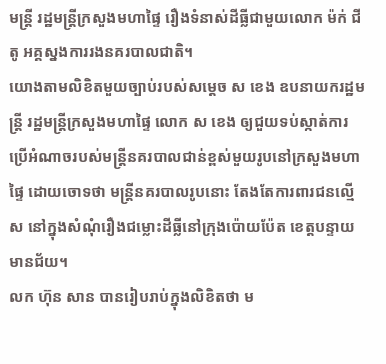មន្ត្រី រដ្ឋមន្ត្រីក្រសួងមហាផ្ទៃ រឿងទំនាស់ដីធ្លីជាមួយលោក ម៉ក់ ជីតូ អគ្គស្នងការរងនគរបាលជាតិ។
យោងតាមលិខិតមួយច្បាប់របស់សម្តេច ស ខេង ឧបនាយករដ្ឋមន្ត្រី រដ្ឋមន្ត្រីក្រសួងមហាផ្ទៃ លោក ស ខេង ឲ្យជួយទប់ស្កាត់ការប្រើអំណាចរបស់មន្ត្រីនគរបាលជាន់ខ្ពស់មួយរូបនៅក្រសួងមហាផ្ទៃ ដោយចោទថា មន្ត្រីនគរបាលរូបនោះ តែងតែការពារជនល្មើស នៅក្នុងសំណុំរឿងជម្លោះដីធ្លីនៅក្រុងប៉ោយប៉ែត ខេត្តបន្ទាយមានជ័យ។
លក ហ៊ុន សាន បានរៀបរាប់ក្នុងលិខិតថា ម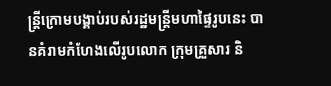ន្ត្រីក្រោមបង្គាប់របស់រដ្ឋមន្ត្រីមហាផ្ទៃរូបនេះ បានគំរាមកំហែងលើរូបលោក ក្រុមគ្រួសារ និ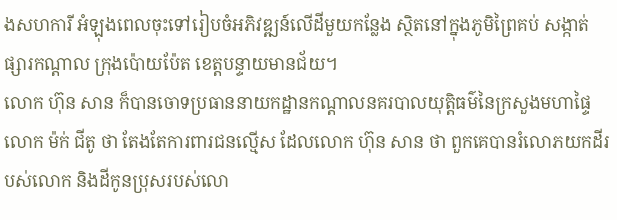ងសហការី អំឡុងពេលចុះទៅរៀបចំអភិវឌ្ឍន៍លើដីមួយកន្លែង ស្ថិតនៅក្នុងភូមិព្រៃគប់ សង្កាត់ផ្សារកណ្ដាល ក្រុងប៉ោយប៉ែត ខេត្តបន្ទាយមានជ័យ។
លោក ហ៊ុន សាន ក៏បានចោទប្រធាននាយកដ្ឋានកណ្ដាលនគរបាលយុត្តិធម៌នៃក្រសួងមហាផ្ទៃ លោក ម៉ក់ ជីតូ ថា តែងតែការពារជនល្មើស ដែលលោក ហ៊ុន សាន ថា ពួកគេបានរំលោភយកដីរបស់លោក និងដីកូនប្រុសរបស់លោ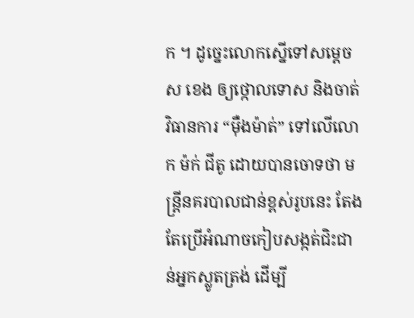ក ។ ដូច្នេះលោកស្នើទៅសម្តេច ស ខេង ឲ្យថ្កោលទោស និងចាត់វិធានការ “ម៉ឺងម៉ាត់” ទៅលើលោក ម៉ក់ ជីតូ ដោយបានចោទថា មន្ត្រីនគរបាលជាន់ខ្ពស់រូបនេះ តែងតែប្រើអំណាចកៀបសង្កត់ជិះជាន់អ្នកស្លូតត្រង់ ដើម្បី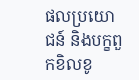ផលប្រយោជន៍ និងបក្ខពួកខិលខូ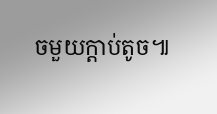ចមួយក្ដាប់តូច៕